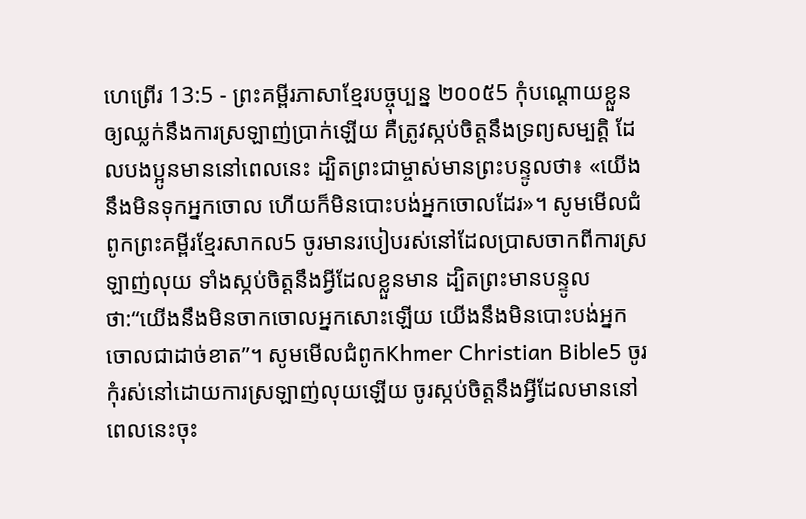ហេព្រើរ 13:5 - ព្រះគម្ពីរភាសាខ្មែរបច្ចុប្បន្ន ២០០៥5 កុំបណ្ដោយខ្លួនឲ្យឈ្លក់នឹងការស្រឡាញ់ប្រាក់ឡើយ គឺត្រូវស្កប់ចិត្តនឹងទ្រព្យសម្បត្តិ ដែលបងប្អូនមាននៅពេលនេះ ដ្បិតព្រះជាម្ចាស់មានព្រះបន្ទូលថា៖ «យើងនឹងមិនទុកអ្នកចោល ហើយក៏មិនបោះបង់អ្នកចោលដែរ»។ សូមមើលជំពូកព្រះគម្ពីរខ្មែរសាកល5 ចូរមានរបៀបរស់នៅដែលប្រាសចាកពីការស្រឡាញ់លុយ ទាំងស្កប់ចិត្តនឹងអ្វីដែលខ្លួនមាន ដ្បិតព្រះមានបន្ទូលថា:“យើងនឹងមិនចាកចោលអ្នកសោះឡើយ យើងនឹងមិនបោះបង់អ្នកចោលជាដាច់ខាត”។ សូមមើលជំពូកKhmer Christian Bible5 ចូរកុំរស់នៅដោយការស្រឡាញ់លុយឡើយ ចូរស្កប់ចិត្តនឹងអ្វីដែលមាននៅពេលនេះចុះ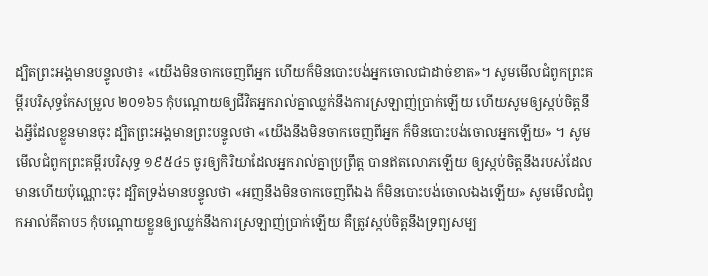ដ្បិតព្រះអង្គមានបន្ទូលថា៖ «យើងមិនចាកចេញពីអ្នក ហើយក៏មិនបោះបង់អ្នកចោលជាដាច់ខាត»។ សូមមើលជំពូកព្រះគម្ពីរបរិសុទ្ធកែសម្រួល ២០១៦5 កុំបណ្ដោយឲ្យជីវិតអ្នករាល់គ្នាឈ្លក់នឹងការស្រឡាញ់ប្រាក់ឡើយ ហើយសូមឲ្យស្កប់ចិត្តនឹងអ្វីដែលខ្លួនមានចុះ ដ្បិតព្រះអង្គមានព្រះបន្ទូលថា «យើងនឹងមិនចាកចេញពីអ្នក ក៏មិនបោះបង់ចោលអ្នកឡើយ» ។ សូមមើលជំពូកព្រះគម្ពីរបរិសុទ្ធ ១៩៥៤5 ចូរឲ្យកិរិយាដែលអ្នករាល់គ្នាប្រព្រឹត្ត បានឥតលោភឡើយ ឲ្យស្កប់ចិត្តនឹងរបស់ដែលមានហើយប៉ុណ្ណោះចុះ ដ្បិតទ្រង់មានបន្ទូលថា «អញនឹងមិនចាកចេញពីឯង ក៏មិនបោះបង់ចោលឯងឡើយ» សូមមើលជំពូកអាល់គីតាប5 កុំបណ្ដោយខ្លួនឲ្យឈ្លក់នឹងការស្រឡាញ់ប្រាក់ឡើយ គឺត្រូវស្កប់ចិត្ដនឹងទ្រព្យសម្ប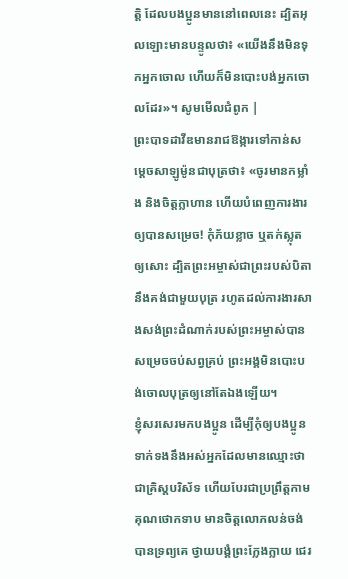ត្តិ ដែលបងប្អូនមាននៅពេលនេះ ដ្បិតអុលឡោះមានបន្ទូលថា៖ «យើងនឹងមិនទុកអ្នកចោល ហើយក៏មិនបោះបង់អ្នកចោលដែរ»។ សូមមើលជំពូក |
ព្រះបាទដាវីឌមានរាជឱង្ការទៅកាន់សម្ដេចសាឡូម៉ូនជាបុត្រថា៖ «ចូរមានកម្លាំង និងចិត្តក្លាហាន ហើយបំពេញការងារឲ្យបានសម្រេច! កុំភ័យខ្លាច ឬតក់ស្លុតឲ្យសោះ ដ្បិតព្រះអម្ចាស់ជាព្រះរបស់បិតានឹងគង់ជាមួយបុត្រ រហូតដល់ការងារសាងសង់ព្រះដំណាក់របស់ព្រះអម្ចាស់បានសម្រេចចប់សព្វគ្រប់ ព្រះអង្គមិនបោះបង់ចោលបុត្រឲ្យនៅតែឯងឡើយ។
ខ្ញុំសរសេរមកបងប្អូន ដើម្បីកុំឲ្យបងប្អូនទាក់ទងនឹងអស់អ្នកដែលមានឈ្មោះថាជាគ្រិស្តបរិស័ទ ហើយបែរជាប្រព្រឹត្តកាមគុណថោកទាប មានចិត្តលោភលន់ចង់បានទ្រព្យគេ ថ្វាយបង្គំព្រះក្លែងក្លាយ ជេរ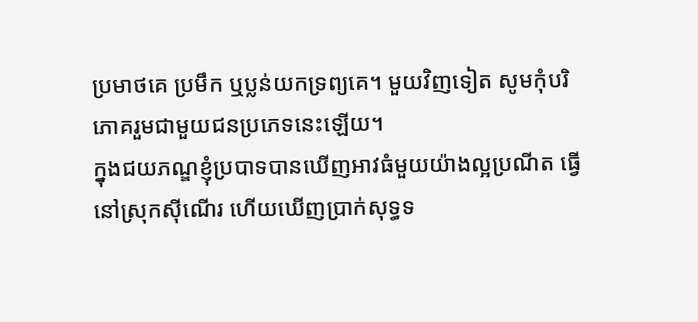ប្រមាថគេ ប្រមឹក ឬប្លន់យកទ្រព្យគេ។ មួយវិញទៀត សូមកុំបរិភោគរួមជាមួយជនប្រភេទនេះឡើយ។
ក្នុងជយភណ្ឌខ្ញុំប្របាទបានឃើញអាវធំមួយយ៉ាងល្អប្រណីត ធ្វើនៅស្រុកស៊ីណើរ ហើយឃើញប្រាក់សុទ្ធទ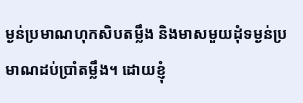ម្ងន់ប្រមាណហុកសិបតម្លឹង និងមាសមួយដុំទម្ងន់ប្រមាណដប់ប្រាំតម្លឹង។ ដោយខ្ញុំ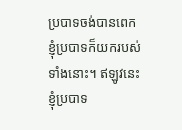ប្របាទចង់បានពេក ខ្ញុំប្របាទក៏យករបស់ទាំងនោះ។ ឥឡូវនេះ ខ្ញុំប្របាទ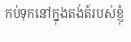កប់ទុកនៅក្នុងតង់ត៍របស់ខ្ញុំ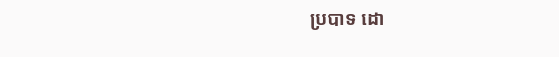ប្របាទ ដោ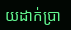យដាក់ប្រា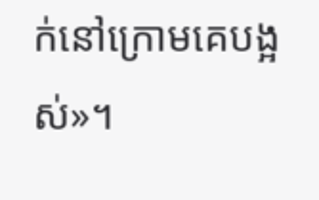ក់នៅក្រោមគេបង្អស់»។